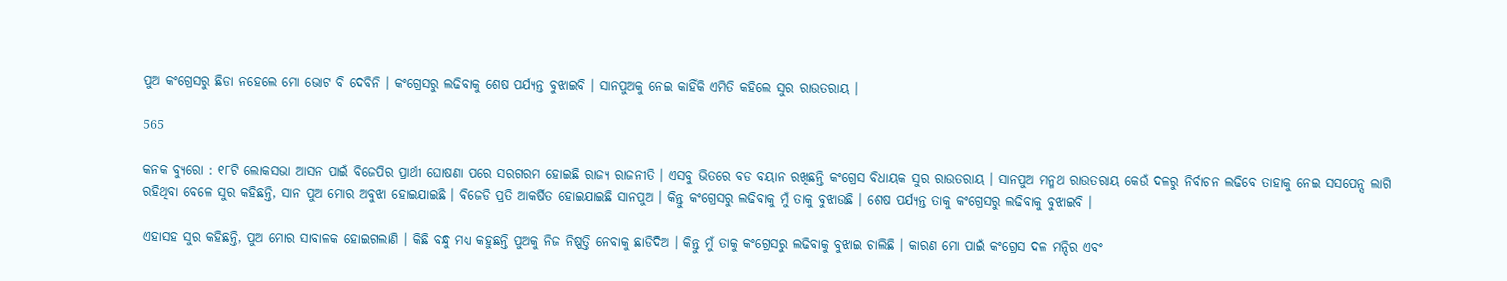ପୁଅ କଂଗ୍ରେସରୁ ଛିଡା ନହେଲେ ମୋ ଭୋଟ ବି ଦେବିନି । କଂଗ୍ରେସରୁ ଲଢିବାକୁ ଶେଷ ପର୍ଯ୍ୟନ୍ତ ବୁଝାଇବି । ସାନପୁଅକୁ ନେଇ କାହିଁକି ଏମିତି କହିଲେ ସୁର ରାଉତରାୟ ।

565

କନକ ବ୍ୟୁରୋ : ୧୮ଟି ଲୋକସଭା ଆସନ ପାଇଁ ବିଜେପିର ପ୍ରାର୍ଥୀ ଘୋଷଣା ପରେ ସରଗରମ ହୋଇଛି ରାଜ୍ୟ ରାଜନୀତି । ଏସବୁ ଭିତରେ ବଡ ବୟାନ ରଖିଛନ୍ତି କଂଗ୍ରେସ ବିଧାୟକ ସୁର ରାଉତରାୟ । ସାନପୁଅ ମନ୍ମଥ ରାଉତରାୟ କେଉଁ ଦଳରୁ ନିର୍ବାଚନ ଲଢିବେ ତାହାକୁ ନେଇ ସସପେନ୍ସ ଲାଗି ରହିଥିବା ବେଳେ ସୁର କହିଛନ୍ତି, ସାନ ପୁଅ ମୋର ଅବୁଝା ହୋଇଯାଇଛି । ବିଜେଡି ପ୍ରତି ଆକର୍ଷିତ ହୋଇଯାଇଛି ସାନପୁଅ । କିନ୍ତୁ କଂଗ୍ରେସରୁ ଲଢିବାକୁ ମୁଁ ତାକୁ ବୁଝାଉଛି । ଶେଷ ପର୍ଯ୍ୟନ୍ତ ତାକୁ କଂଗ୍ରେସରୁ ଲଢିବାକୁ ବୁଝାଇବି ।

ଏହାସହ ସୁର କହିଛନ୍ତି, ପୁଅ ମୋର ସାବାଳକ ହୋଇଗଲାଣି । କିଛି ବନ୍ଧୁ ମଧ୍ୟ କହୁଛନ୍ତି ପୁଅକୁ ନିଜ ନିଷ୍ପତ୍ତି ନେବାକୁ ଛାଡିଦିଅ । କିନ୍ତୁ ମୁଁ ତାକୁ କଂଗ୍ରେସରୁ ଲଢିବାକୁ ବୁଝାଇ ଚାଲିଛି । କାରଣ ମୋ ପାଇଁ କଂଗ୍ରେସ ଦଳ ମନ୍ଦିର ଏବଂ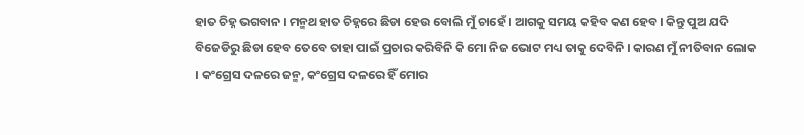ହାତ ଚିହ୍ନ ଭଗବାନ । ମନ୍ମଥ ହାତ ଚିହ୍ନରେ ଛିଡା ହେଉ ବୋଲି ମୁଁ ଚାହେଁ । ଆଗକୁ ସମୟ କହିବ କଣ ହେବ । କିନ୍ତୁ ପୁଅ ଯଦି ବିଜେଡିରୁ ଛିଡା ହେବ ତେବେ ତାହା ପାଇଁ ପ୍ରଚାର କରିବିନି କି ମୋ ନିଜ ଭୋଟ ମଧ୍ୟ ତାକୁ ଦେବିନି । କାରଣ ମୁଁ ନୀତିବାନ ଲୋକ । କଂଗ୍ରେସ ଦଳରେ ଜନ୍ମ, କଂଗ୍ରେସ ଦଳରେ ହିଁ ମୋର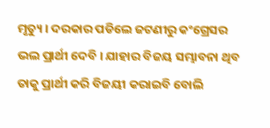ମୃତ୍ୟୁ । ଦରକାର ପଡିଲେ ଜଟଣୀରୁ କଂଗ୍ରେସର ଭଲ ପ୍ରାର୍ଥୀ ଦେବି । ଯାହାର ବିଜୟ ସମ୍ଭାବନା ଥିବ ତାକୁ ପ୍ରାର୍ଥୀ କରି ବିଜୟୀ କରାଇବି ବୋଲି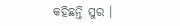କହିଛନ୍ତି ସୁର ।